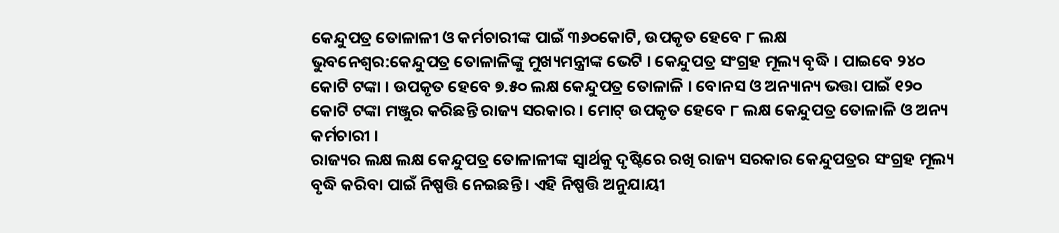କେନ୍ଦୁପତ୍ର ତୋଳାଳୀ ଓ କର୍ମଚାରୀଙ୍କ ପାଇଁ ୩୬୦କୋଟି, ଉପକୃତ ହେବେ ୮ ଲକ୍ଷ
ଭୁବନେଶ୍ୱର:କେନ୍ଦୁପତ୍ର ତୋଳାଳିଙ୍କୁ ମୁଖ୍ୟମନ୍ତ୍ରୀଙ୍କ ଭେଟି । କେନ୍ଦୁପତ୍ର ସଂଗ୍ରହ ମୂଲ୍ୟ ବୃଦ୍ଧି । ପାଇବେ ୨୪୦ କୋଟି ଟଙ୍କା । ଉପକୃତ ହେବେ ୭.୫୦ ଲକ୍ଷ କେନ୍ଦୁପତ୍ର ତୋଳାଳି । ବୋନସ ଓ ଅନ୍ୟାନ୍ୟ ଭତ୍ତା ପାଇଁ ୧୨୦ କୋଟି ଟଙ୍କା ମଞ୍ଜୁର କରିଛନ୍ତି ରାଜ୍ୟ ସରକାର । ମୋଟ୍ ଉପକୃତ ହେବେ ୮ ଲକ୍ଷ କେନ୍ଦୁପତ୍ର ତୋଳାଳି ଓ ଅନ୍ୟ କର୍ମଚାରୀ ।
ରାଜ୍ୟର ଲକ୍ଷ ଲକ୍ଷ କେନ୍ଦୁପତ୍ର ତୋଳାଳୀଙ୍କ ସ୍ବାର୍ଥକୁ ଦୃଷ୍ଟିରେ ରଖି ରାଜ୍ୟ ସରକାର କେନ୍ଦୁପତ୍ରର ସଂଗ୍ରହ ମୂଲ୍ୟ ବୃଦ୍ଧି କରିବା ପାଇଁ ନିଷ୍ପତ୍ତି ନେଇଛନ୍ତି । ଏହି ନିଷ୍ପତ୍ତି ଅନୁଯାୟୀ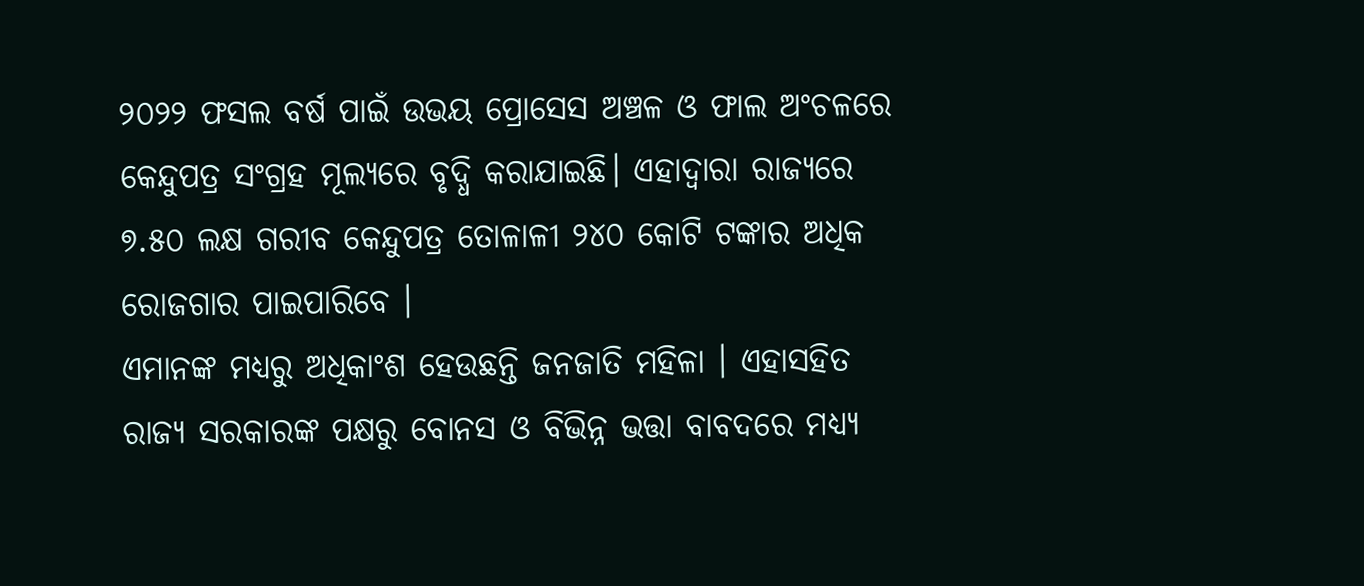୨୦୨୨ ଫସଲ ବର୍ଷ ପାଇଁ ଉଭୟ ପ୍ରୋସେସ ଅଞ୍ଚଳ ଓ ଫାଲ ଅଂଚଳରେ କେନ୍ଦୁପତ୍ର ସଂଗ୍ରହ ମୂଲ୍ୟରେ ବୃଦ୍ଧି କରାଯାଇଛି। ଏହାଦ୍ଵାରା ରାଜ୍ୟରେ ୭.୫୦ ଲକ୍ଷ ଗରୀବ କେନ୍ଦୁପତ୍ର ତୋଳାଳୀ ୨୪୦ କୋଟି ଟଙ୍କାର ଅଧିକ ରୋଜଗାର ପାଇପାରିବେ ।
ଏମାନଙ୍କ ମଧ୍ୟରୁ ଅଧିକାଂଶ ହେଉଛନ୍ତି ଜନଜାତି ମହିଳା । ଏହାସହିତ ରାଜ୍ୟ ସରକାରଙ୍କ ପକ୍ଷରୁ ବୋନସ ଓ ବିଭିନ୍ନ ଭତ୍ତା ବାବଦରେ ମଧ୍ୟ୍ୟ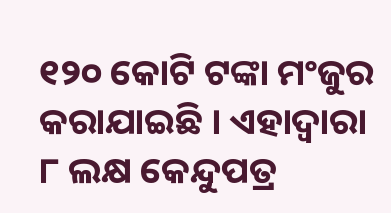୧୨୦ କୋଟି ଟଙ୍କା ମଂଜୁର କରାଯାଇଛି । ଏହାଦ୍ଵାରା ୮ ଲକ୍ଷ କେନ୍ଦୁପତ୍ର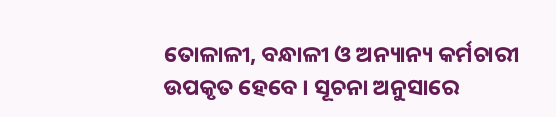ତୋଳାଳୀ, ବନ୍ଧାଳୀ ଓ ଅନ୍ୟାନ୍ୟ କର୍ମଚାରୀ ଉପକୃତ ହେବେ । ସୂଚନା ଅନୁସାରେ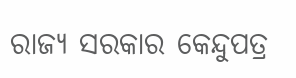ରାଜ୍ୟ ସରକାର କେନ୍ଦୁପତ୍ର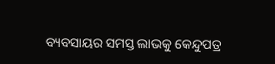ବ୍ୟବସାୟର ସମସ୍ତ ଲାଭକୁ କେନ୍ଦୁପତ୍ର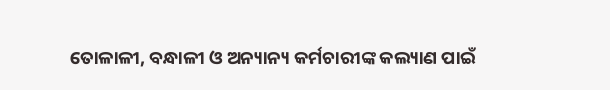ତୋଳାଳୀ, ବନ୍ଧାଳୀ ଓ ଅନ୍ୟାନ୍ୟ କର୍ମଚାରୀଙ୍କ କଲ୍ୟାଣ ପାଇଁ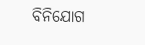ବିନିଯୋଗ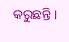କରୁଛନ୍ତି ।